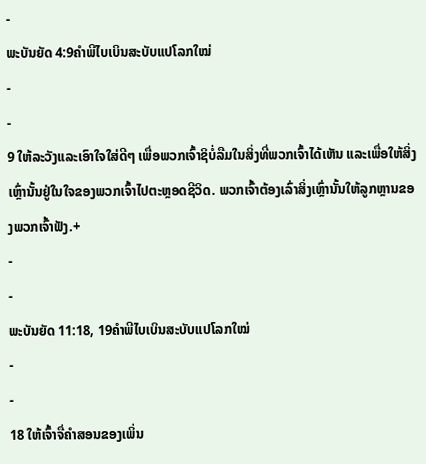-
ພະບັນຍັດ 4:9ຄຳພີໄບເບິນສະບັບແປໂລກໃໝ່
-
-
9 ໃຫ້ລະວັງແລະເອົາໃຈໃສ່ດີໆ ເພື່ອພວກເຈົ້າຊິບໍ່ລືມໃນສິ່ງທີ່ພວກເຈົ້າໄດ້ເຫັນ ແລະເພື່ອໃຫ້ສິ່ງເຫຼົ່ານັ້ນຢູ່ໃນໃຈຂອງພວກເຈົ້າໄປຕະຫຼອດຊີວິດ. ພວກເຈົ້າຕ້ອງເລົ່າສິ່ງເຫຼົ່ານັ້ນໃຫ້ລູກຫຼານຂອງພວກເຈົ້າຟັງ.+
-
-
ພະບັນຍັດ 11:18, 19ຄຳພີໄບເບິນສະບັບແປໂລກໃໝ່
-
-
18 ໃຫ້ເຈົ້າຈື່ຄຳສອນຂອງເພິ່ນ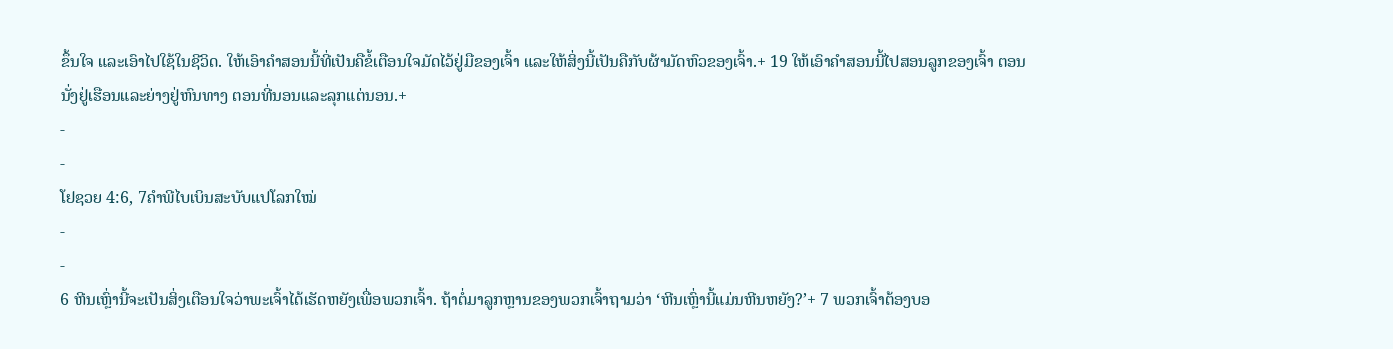ຂຶ້ນໃຈ ແລະເອົາໄປໃຊ້ໃນຊີວິດ. ໃຫ້ເອົາຄຳສອນນີ້ທີ່ເປັນຄືຂໍ້ເຕືອນໃຈມັດໄວ້ຢູ່ມືຂອງເຈົ້າ ແລະໃຫ້ສິ່ງນີ້ເປັນຄືກັບຜ້າມັດຫົວຂອງເຈົ້າ.+ 19 ໃຫ້ເອົາຄຳສອນນີ້ໄປສອນລູກຂອງເຈົ້າ ຕອນນັ່ງຢູ່ເຮືອນແລະຍ່າງຢູ່ຫົນທາງ ຕອນທີ່ນອນແລະລຸກແຕ່ນອນ.+
-
-
ໂຢຊວຍ 4:6, 7ຄຳພີໄບເບິນສະບັບແປໂລກໃໝ່
-
-
6 ຫີນເຫຼົ່ານີ້ຈະເປັນສິ່ງເຕືອນໃຈວ່າພະເຈົ້າໄດ້ເຮັດຫຍັງເພື່ອພວກເຈົ້າ. ຖ້າຕໍ່ມາລູກຫຼານຂອງພວກເຈົ້າຖາມວ່າ ‘ຫີນເຫຼົ່ານີ້ແມ່ນຫີນຫຍັງ?’+ 7 ພວກເຈົ້າຕ້ອງບອ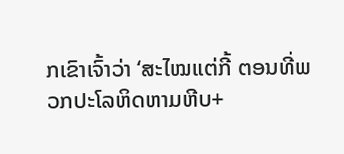ກເຂົາເຈົ້າວ່າ ‘ສະໄໝແຕ່ກີ້ ຕອນທີ່ພວກປະໂລຫິດຫາມຫີບ+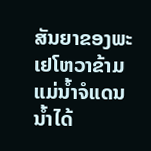ສັນຍາຂອງພະເຢໂຫວາຂ້າມແມ່ນ້ຳຈໍແດນ ນ້ຳໄດ້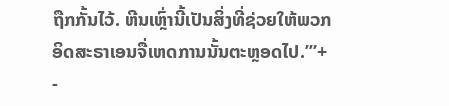ຖືກກັ້ນໄວ້. ຫີນເຫຼົ່ານີ້ເປັນສິ່ງທີ່ຊ່ວຍໃຫ້ພວກອິດສະຣາເອນຈື່ເຫດການນັ້ນຕະຫຼອດໄປ.’”+
-